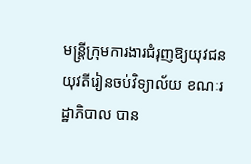មន្រ្តីក្រុមការងារជំរុញឱ្យយុវជនយុវតីរៀនចប់វិទ្យាល័យ ខណៈរដ្ឋាភិបាល បាន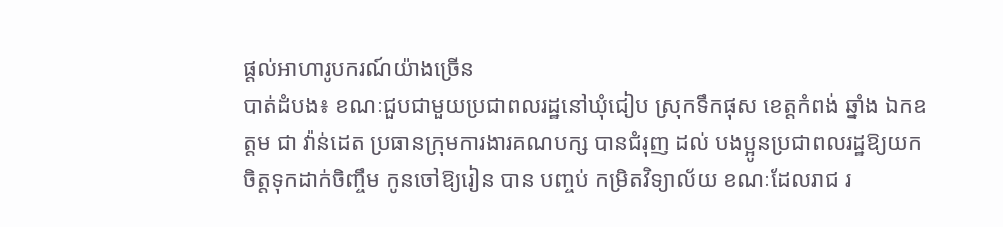ផ្តល់អាហារូបករណ៍យ៉ាងច្រើន
បាត់ដំបង៖ ខណៈជួបជាមួយប្រជាពលរដ្ឋនៅឃុំជៀប ស្រុកទឹកផុស ខេត្តកំពង់ ឆ្នាំង ឯកឧត្តម ជា វ៉ាន់ដេត ប្រធានក្រុមការងារគណបក្ស បានជំរុញ ដល់ បងប្អូនប្រជាពលរដ្ឋឱ្យយកចិត្តទុកដាក់ចិញ្ចឹម កូនចៅឱ្យរៀន បាន បញ្ចប់ កម្រិតវិទ្យាល័យ ខណៈដែលរាជ រ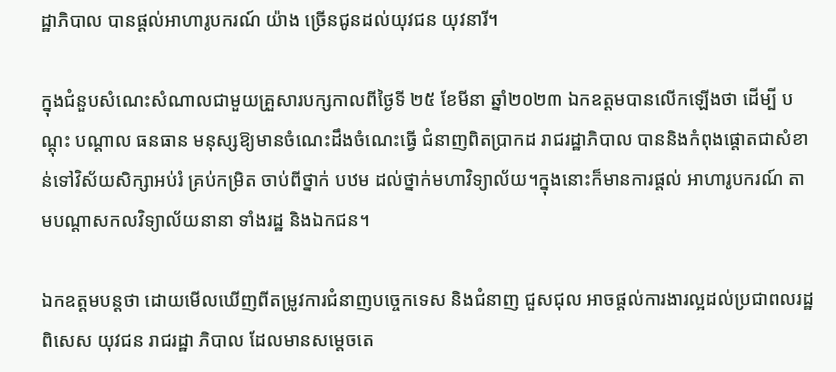ដ្ឋាភិបាល បានផ្តល់អាហារូបករណ៍ យ៉ាង ច្រើនជូនដល់យុវជន យុវនារី។

ក្នុងជំនួបសំណេះសំណាលជាមួយគ្រួសារបក្សកាលពីថ្ងៃទី ២៥ ខែមីនា ឆ្នាំ២០២៣ ឯកឧត្តមបានលើកឡើងថា ដើម្បី បណ្ដុះ បណ្ដាល ធនធាន មនុស្សឱ្យមានចំណេះដឹងចំណេះធ្វើ ជំនាញពិតប្រាកដ រាជរដ្ឋាភិបាល បាននិងកំពុងផ្តោតជាសំខាន់ទៅវិស័យសិក្សាអប់រំ គ្រប់កម្រិត ចាប់ពីថ្នាក់ បឋម ដល់ថ្នាក់មហាវិទ្យាល័យ។ក្នុងនោះក៏មានការផ្តល់ អាហារូបករណ៍ តាមបណ្តាសកលវិទ្យាល័យនានា ទាំងរដ្ឋ និងឯកជន។

ឯកឧត្តមបន្តថា ដោយមើលឃើញពីតម្រូវការជំនាញបច្ចេកទេស និងជំនាញ ជួសជុល អាចផ្តល់ការងារល្អដល់ប្រជាពលរដ្ឋពិសេស យុវជន រាជរដ្ឋា ភិបាល ដែលមានសម្តេចតេ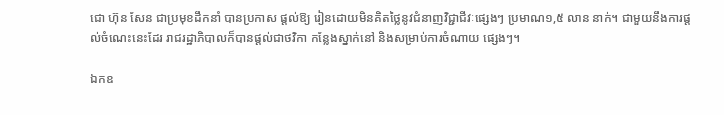ជោ ហ៊ុន សែន ជាប្រមុខដឹកនាំ បានប្រកាស ផ្តល់ឱ្យ រៀនដោយមិនគិតថ្លៃនូវជំនាញវិជ្ជាជីវៈផ្សេងៗ ប្រមាណ១,៥ លាន នាក់។ ជាមួយនឹងការផ្តល់ចំណេះនេះដែរ រាជរដ្ឋាភិបាលក៏បានផ្តល់ជាថវិកា កន្លែងស្នាក់នៅ និងសម្រាប់ការចំណាយ ផ្សេងៗ។

ឯកឧ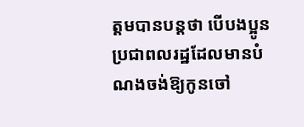ត្តមបានបន្តថា បើបងប្អូនប្រជាពលរដ្ឋដែលមានបំណងចង់ឱ្យកូនចៅ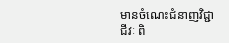មានចំណេះជំនាញវិជ្ជាជីវៈ ពិ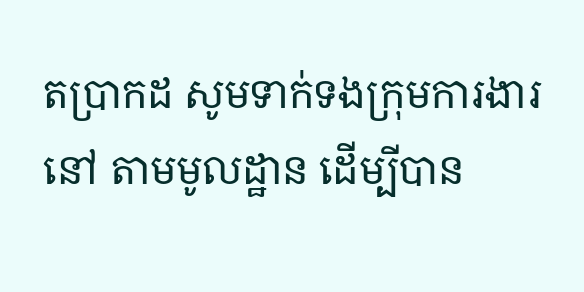តប្រាកដ សូមទាក់ទងក្រុមការងារ នៅ តាមមូលដ្ឋាន ដើម្បីបាន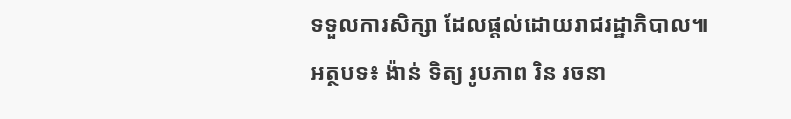ទទួលការសិក្សា ដែលផ្តល់ដោយរាជរដ្ឋាភិបាល៕
អត្ថបទ៖ ង៉ាន់ ទិត្យ រូបភាព រិន រចនា